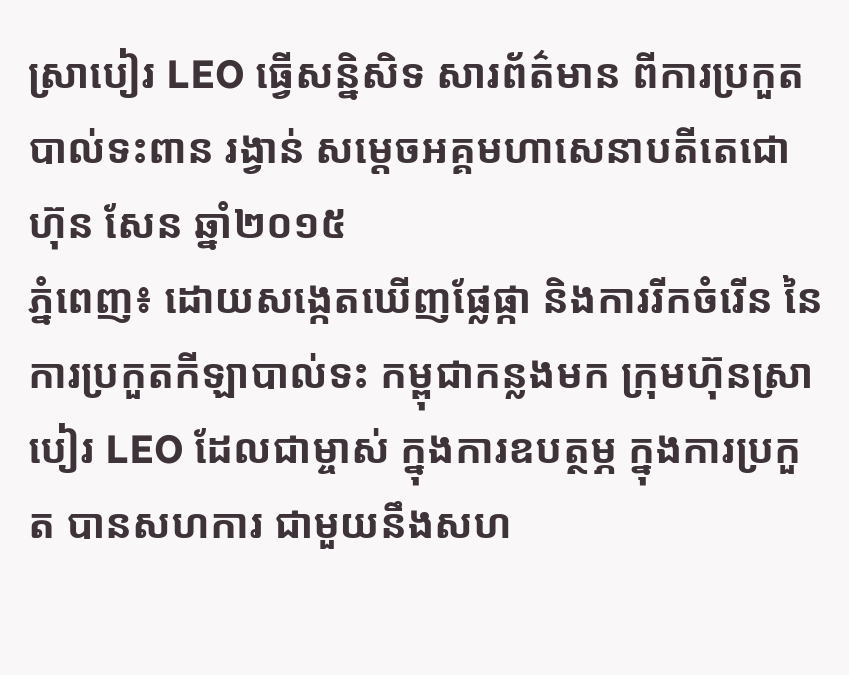ស្រាបៀរ LEO ធ្វើសន្និសិទ សារព័ត៌មាន ពីការប្រកួតបាល់ទះពាន រង្វាន់ សម្តេចអគ្គមហាសេនាបតីតេជោ ហ៊ុន សែន ឆ្នាំ២០១៥
ភ្នំពេញ៖ ដោយសង្កេតឃើញផ្លែផ្កា និងការរីកចំរើន នៃការប្រកួតកីឡាបាល់ទះ កម្ពុជាកន្លងមក ក្រុមហ៊ុនស្រាបៀរ LEO ដែលជាម្ចាស់ ក្នុងការឧបត្ថម្ភ ក្នុងការប្រកួត បានសហការ ជាមួយនឹងសហ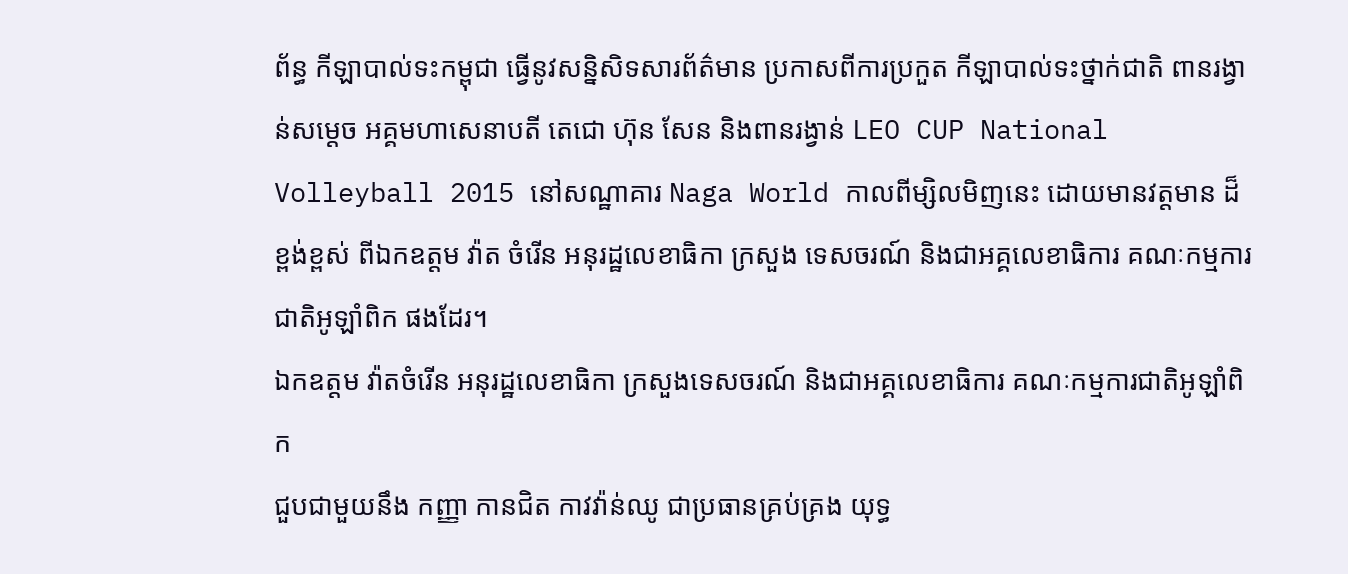ព័ន្ធ កីឡាបាល់ទះកម្ពុជា ធ្វើនូវសន្និសិទសារព័ត៌មាន ប្រកាសពីការប្រកួត កីឡាបាល់ទះថ្នាក់ជាតិ ពានរង្វាន់សម្តេច អគ្គមហាសេនាបតី តេជោ ហ៊ុន សែន និងពានរង្វាន់ LEO CUP National Volleyball 2015 នៅសណ្ឋាគារ Naga World កាលពីម្សិលមិញនេះ ដោយមានវត្តមាន ដ៏ខ្ពង់ខ្ពស់ ពីឯកឧត្តម វ៉ាត ចំរើន អនុរដ្ឋលេខាធិកា ក្រសួង ទេសចរណ៍ និងជាអគ្គលេខាធិការ គណៈកម្មការ ជាតិអូឡាំពិក ផងដែរ។
ឯកឧត្តម វ៉ាតចំរើន អនុរដ្ឋលេខាធិកា ក្រសួងទេសចរណ៍ និងជាអគ្គលេខាធិការ គណៈកម្មការជាតិអូឡាំពិក
ជួបជាមួយនឹង កញ្ញា កានជិត កាវវ៉ាន់ឈូ ជាប្រធានគ្រប់គ្រង យុទ្ធ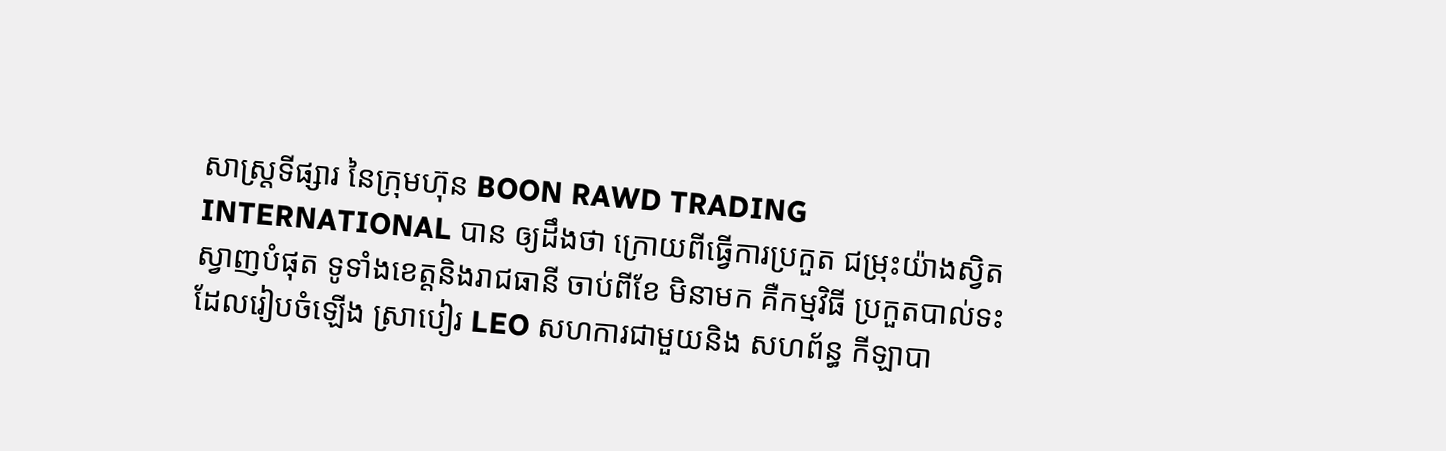សាស្ត្រទីផ្សារ នៃក្រុមហ៊ុន BOON RAWD TRADING INTERNATIONAL បាន ឲ្យដឹងថា ក្រោយពីធ្វើការប្រកួត ជម្រុះយ៉ាងស្វិតស្វាញបំផុត ទូទាំងខេត្តនិងរាជធានី ចាប់ពីខែ មិនាមក គឺកម្មវិធី ប្រកួតបាល់ទះ ដែលរៀបចំឡើង ស្រាបៀរ LEO សហការជាមួយនិង សហព័ន្ធ កីឡាបា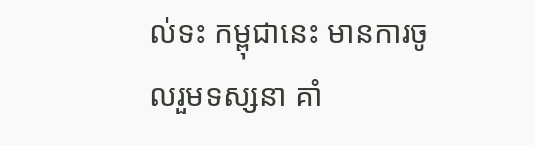ល់ទះ កម្ពុជានេះ មានការចូលរួមទស្សនា គាំ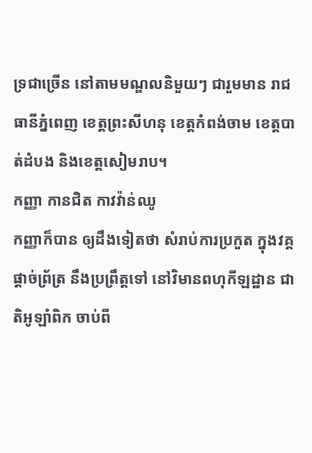ទ្រជាច្រើន នៅតាមមណ្ឌលនិមួយៗ ជារួមមាន រាជធានីភ្នំពេញ ខេត្តព្រះសីហនុ ខេត្តកំពង់ចាម ខេត្តបាត់ដំបង និងខេត្តសៀមរាប។
កញ្ញា កានជិត កាវវ៉ាន់ឈូ
កញ្ញាក៏បាន ឲ្យដឹងទៀតថា សំរាប់ការប្រកួត ក្នុងវគ្គផ្តាច់ព្រ័ត្រ នឹងប្រព្រឹត្តទៅ នៅវិមានពហុកីឡដ្ឋាន ជាតិអូឡាំពិក ចាប់ពី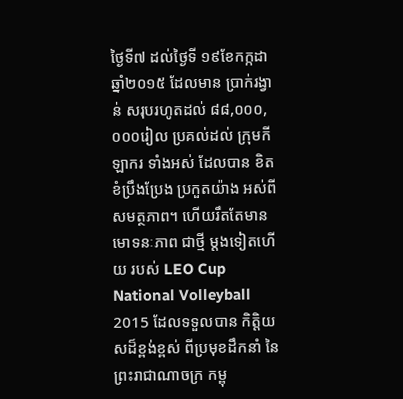ថ្ងៃទី៧ ដល់ថ្ងៃទី ១៩ខែកក្កដា ឆ្នាំ២០១៥ ដែលមាន ប្រាក់រង្វាន់ សរុបរហូតដល់ ៨៨,០០០,០០០រៀល ប្រគល់ដល់ ក្រុមកីឡាករ ទាំងអស់ ដែលបាន ខិតខំប្រឹងប្រែង ប្រកួតយ៉ាង អស់ពីសមត្ថភាព។ ហើយរឹតតែមាន មោទនៈភាព ជាថ្មី ម្តងទៀតហើយ របស់ LEO Cup National Volleyball 2015 ដែលទទួលបាន កិត្តិយសដ៏ខ្ពង់ខ្ពស់ ពីប្រមុខដឹកនាំ នៃព្រះរាជាណាចក្រ កម្ពុ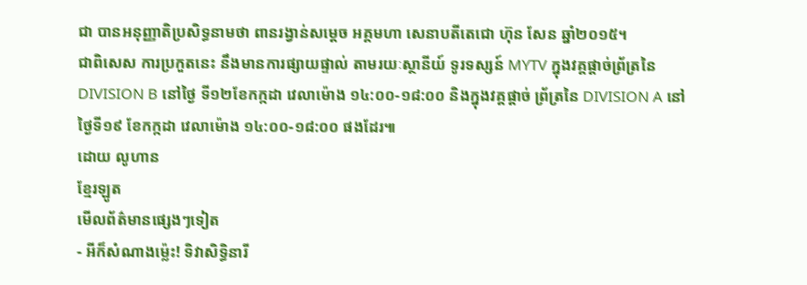ជា បានអនុញ្ញាតិប្រសិទ្ធនាមថា ពានរង្វាន់សម្តេច អគ្គមហា សេនាបតីតេជោ ហ៊ុន សែន ឆ្នាំ២០១៥។
ជាពិសេស ការប្រកួតនេះ នឹងមានការផ្សាយផ្ទាល់ តាមរយៈស្ថានីយ៍ ទូរទស្សន៍ MYTV ក្នុងវគ្គផ្តាច់ព្រ័ត្រនៃ DIVISION B នៅថ្ងៃ ទី១២ខែកក្កដា វេលាម៉ោង ១៤:០០-១៨:០០ និងក្នុងវគ្គផ្តាច់ ព្រ័ត្រនៃ DIVISION A នៅថ្ងៃទី១៩ ខែកក្កដា វេលាម៉ោង ១៤:០០-១៨:០០ ផងដែរ៕
ដោយ លូហាន
ខ្មែរឡូត
មើលព័ត៌មានផ្សេងៗទៀត
- អីក៏សំណាងម្ល៉េះ! ទិវាសិទ្ធិនារី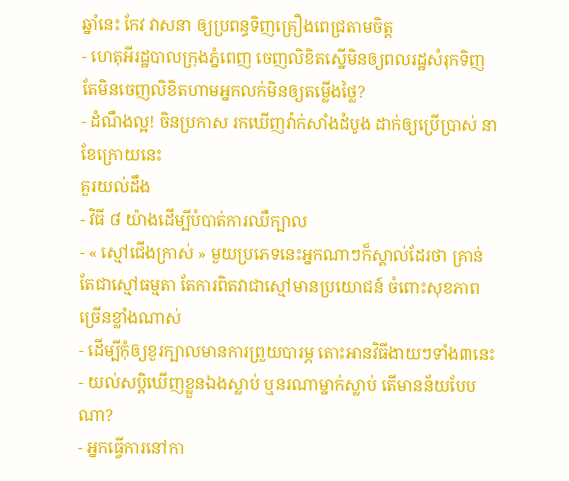ឆ្នាំនេះ កែវ វាសនា ឲ្យប្រពន្ធទិញគ្រឿងពេជ្រតាមចិត្ត
- ហេតុអីរដ្ឋបាលក្រុងភ្នំពេញ ចេញលិខិតស្នើមិនឲ្យពលរដ្ឋសំរុកទិញ តែមិនចេញលិខិតហាមអ្នកលក់មិនឲ្យតម្លើងថ្លៃ?
- ដំណឹងល្អ! ចិនប្រកាស រកឃើញវ៉ាក់សាំងដំបូង ដាក់ឲ្យប្រើប្រាស់ នាខែក្រោយនេះ
គួរយល់ដឹង
- វិធី ៨ យ៉ាងដើម្បីបំបាត់ការឈឺក្បាល
- « ស្មៅជើងក្រាស់ » មួយប្រភេទនេះអ្នកណាៗក៏ស្គាល់ដែរថា គ្រាន់តែជាស្មៅធម្មតា តែការពិតវាជាស្មៅមានប្រយោជន៍ ចំពោះសុខភាពច្រើនខ្លាំងណាស់
- ដើម្បីកុំឲ្យខួរក្បាលមានការព្រួយបារម្ភ តោះអានវិធីងាយៗទាំង៣នេះ
- យល់សប្តិឃើញខ្លួនឯងស្លាប់ ឬនរណាម្នាក់ស្លាប់ តើមានន័យបែបណា?
- អ្នកធ្វើការនៅកា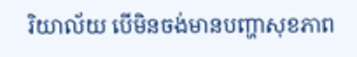រិយាល័យ បើមិនចង់មានបញ្ហាសុខភាព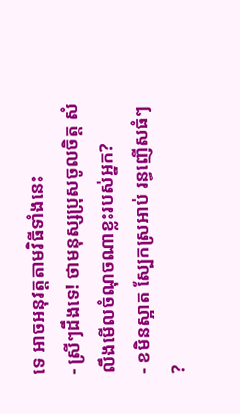ទេ អាចអនុវត្តតាមវិធីទាំងនេះ
- ស្រីៗដឹងទេ! ថាមនុស្សប្រុសចូលចិត្ត សំលឹងមើលចំណុចណាខ្លះរបស់អ្នក?
- ខមិនស្អាត ស្បែកស្រអាប់ រន្ធញើសធំៗ ?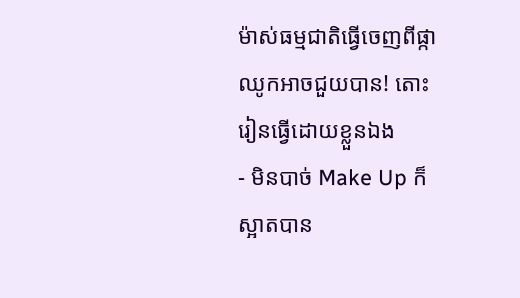ម៉ាស់ធម្មជាតិធ្វើចេញពីផ្កាឈូកអាចជួយបាន! តោះរៀនធ្វើដោយខ្លួនឯង
- មិនបាច់ Make Up ក៏ស្អាតបាន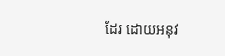ដែរ ដោយអនុវ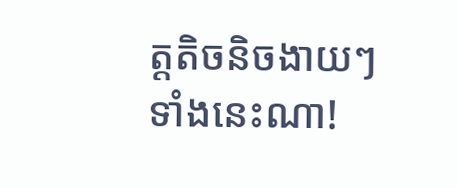ត្តតិចនិចងាយៗទាំងនេះណា!